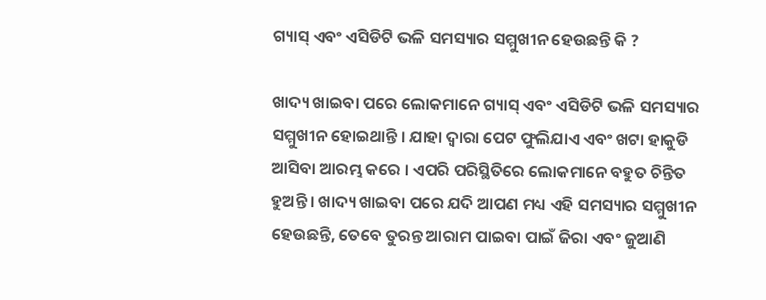ଗ୍ୟାସ୍‌ ଏବଂ ଏସିଡିଟି ଭଳି ସମସ୍ୟାର ସମ୍ମୁଖୀନ ହେଉଛନ୍ତି କି ?

ଖାଦ୍ୟ ଖାଇବା ପରେ ଲୋକମାନେ ଗ୍ୟାସ୍ ଏବଂ ଏସିଡିଟି ଭଳି ସମସ୍ୟାର ସମ୍ମୁଖୀନ ହୋଇଥାନ୍ତି । ଯାହା ଦ୍ୱାରା ପେଟ ଫୁଲିଯାଏ ଏବଂ ଖଟା ହାକୁଡି ଆସିବା ଆରମ୍ଭ କରେ । ଏପରି ପରିସ୍ଥିତିରେ ଲୋକମାନେ ବହୁତ ଚିନ୍ତିତ ହୁଅନ୍ତି । ଖାଦ୍ୟ ଖାଇବା ପରେ ଯଦି ଆପଣ ମଧ୍ୟ ଏହି ସମସ୍ୟାର ସମ୍ମୁଖୀନ ହେଉଛନ୍ତି, ତେବେ ତୁରନ୍ତ ଆରାମ ପାଇବା ପାଇଁ ଜିରା ଏବଂ ଜୁଆଣି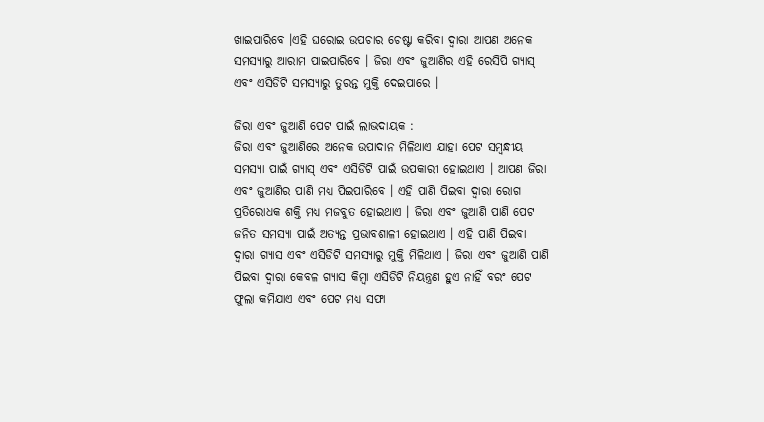ଖାଇପାରିବେ ।ଏହି ଘରୋଇ ଉପଚାର ଚେଷ୍ଟା କରିବା ଦ୍ୱାରା ଆପଣ ଅନେକ ସମସ୍ୟାରୁ ଆରାମ ପାଇପାରିବେ । ଜିରା ଏବଂ ଜୁଆଣିର ଏହି ରେସିପି ଗ୍ୟାସ୍ ଏବଂ ଏସିଡିଟି ସମସ୍ୟାରୁ ତୁରନ୍ତ ମୁକ୍ତି ଦେଇପାରେ ।

ଜିରା ଏବଂ ଜୁଆଣି ପେଟ ପାଇଁ ଲାଭଦାୟକ :
ଜିରା ଏବଂ ଜୁଆଣିରେ ଅନେକ ଉପାଦାନ ମିଳିଥାଏ ଯାହା ପେଟ ସମ୍ବନ୍ଧୀୟ ସମସ୍ୟା ପାଇଁ ଗ୍ୟାସ୍ ଏବଂ ଏସିଡିଟି ପାଇଁ ଉପକାରୀ ହୋଇଥାଏ । ଆପଣ ଜିରା ଏବଂ ଜୁଆଣିର ପାଣି ମଧ୍ୟ ପିଇପାରିବେ । ଏହି ପାଣି ପିଇବା ଦ୍ୱାରା ରୋଗ ପ୍ରତିରୋଧକ ଶକ୍ତି ମଧ୍ୟ ମଜବୁତ ହୋଇଥାଏ । ଜିରା ଏବଂ ଜୁଆଣି ପାଣି ପେଟ ଜନିତ ସମସ୍ୟା ପାଇଁ ଅତ୍ୟନ୍ତ ପ୍ରଭାବଶାଳୀ ହୋଇଥାଏ । ଏହି ପାଣି ପିଇବା ଦ୍ୱାରା ଗ୍ୟାସ ଏବଂ ଏସିଡିଟି ସମସ୍ୟାରୁ ମୁକ୍ତି ମିଳିଥାଏ । ଜିରା ଏବଂ ଜୁଆଣି ପାଣି ପିଇବା ଦ୍ୱାରା କେବଳ ଗ୍ୟାସ କିମ୍ବା ଏସିଡିଟି ନିୟନ୍ତ୍ରଣ ହୁଏ ନାହିଁ ବରଂ ପେଟ ଫୁଲା କମିଯାଏ ଏବଂ ପେଟ ମଧ୍ୟ ସଫା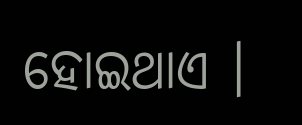ହୋଇଥାଏ ।